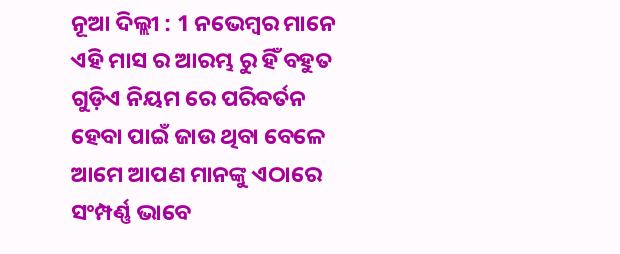ନୂଆ ଦିଲ୍ଲୀ : 1 ନଭେମ୍ବର ମାନେ ଏହି ମାସ ର ଆରମ୍ଭ ରୁ ହିଁ ବହୁତ ଗୁଡ଼ିଏ ନିୟମ ରେ ପରିବର୍ତନ ହେବା ପାଇଁ ଜାଉ ଥିବା ବେଳେ ଆମେ ଆପଣ ମାନଙ୍କୁ ଏଠାରେ ସଂମ୍ପର୍ଣ୍ଣ ଭାବେ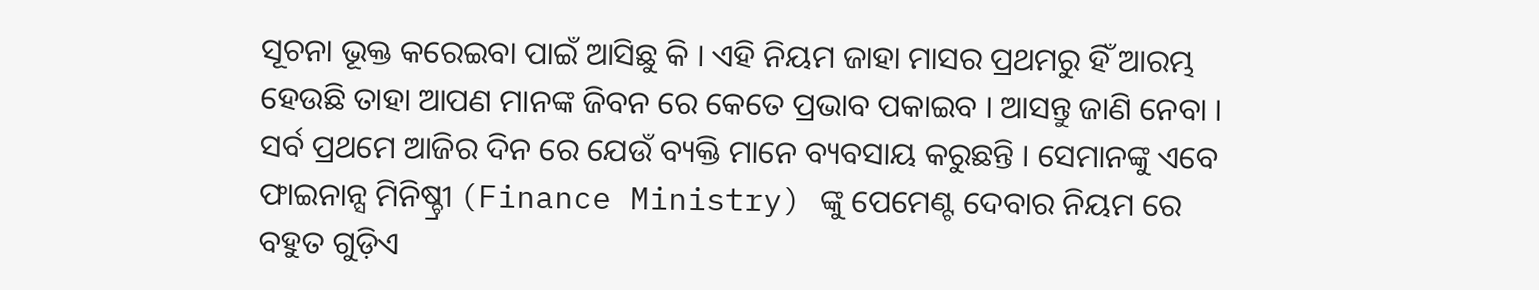ସୂଚନା ଭୂକ୍ତ କରେଇବା ପାଇଁ ଆସିଛୁ କି । ଏହି ନିୟମ ଜାହା ମାସର ପ୍ରଥମରୁ ହିଁ ଆରମ୍ଭ ହେଉଛି ତାହା ଆପଣ ମାନଙ୍କ ଜିବନ ରେ କେତେ ପ୍ରଭାବ ପକାଇବ । ଆସନ୍ତୁ ଜାଣି ନେବା ।
ସର୍ବ ପ୍ରଥମେ ଆଜିର ଦିନ ରେ ଯେଉଁ ବ୍ୟକ୍ତି ମାନେ ବ୍ୟବସାୟ କରୁଛନ୍ତି । ସେମାନଙ୍କୁ ଏବେ ଫାଇନାନ୍ସ ମିନିଷ୍ଚ୍ରୀ (Finance Ministry) ଙ୍କୁ ପେମେଣ୍ଟ ଦେବାର ନିୟମ ରେ ବହୁତ ଗୁଡ଼ିଏ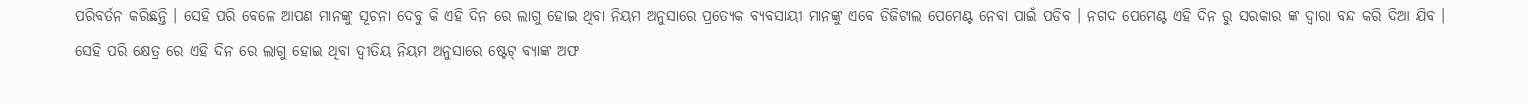ପରିବର୍ତନ କରିଛନ୍ତି । ସେହି ପରି ବେଳେ ଆପଣ ମାନଙ୍କୁ ସୂଚନା ଦେବୁ କି ଏହି ଦିନ ରେ ଲାଗୁ ହୋଇ ଥିବା ନିୟମ ଅନୁସାରେ ପ୍ରତ୍ୟେକ ବ୍ୟବସାୟୀ ମାନଙ୍କୁ ଏବେ ଡିଜିଟାଲ ପେମେଣ୍ଟ ନେବା ପାଇଁ ପଡିବ । ନଗଦ ପେମେଣ୍ଟ ଏହି ଦିନ ରୁ ସରକାର ଙ୍କ ଦ୍ୱାରା ବନ୍ଦ କରି ଦିଆ ଯିବ ।
ସେହି ପରି କ୍ଷେତ୍ର ରେ ଏହି ଦିନ ରେ ଲାଗୁ ହୋଇ ଥିବା ଦ୍ୱୀତିୟ ନିୟମ ଅନୁସାରେ ଷ୍ଟେଟ୍ ବ୍ୟାଙ୍କ ଅଫ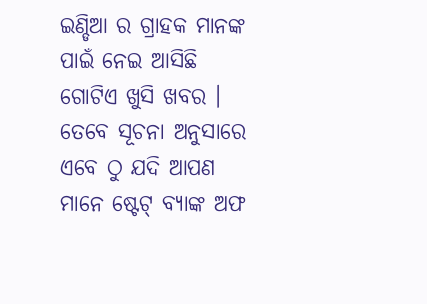ଇଣ୍ଡିଆ ର ଗ୍ରାହକ ମାନଙ୍କ ପାଇଁ ନେଇ ଆସିଛି ଗୋଟିଏ ଖୁସି ଖବର । ତେବେ ସୂଚନା ଅନୁସାରେ ଏବେ ଠୁ ଯଦି ଆପଣ ମାନେ ଷ୍ଟେଟ୍ ବ୍ୟାଙ୍କ ଅଫ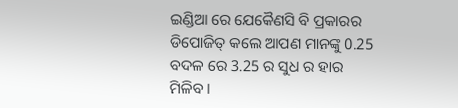ଇଣ୍ଡିଆ ରେ ଯେକୈଣସି ବି ପ୍ରକାରର ଡିପୋଜିତ୍ କଲେ ଆପଣ ମାନଙ୍କୁ 0.25 ବଦଳ ରେ 3.25 ର ସୁଧ ର ହାର ମିଳିବ ।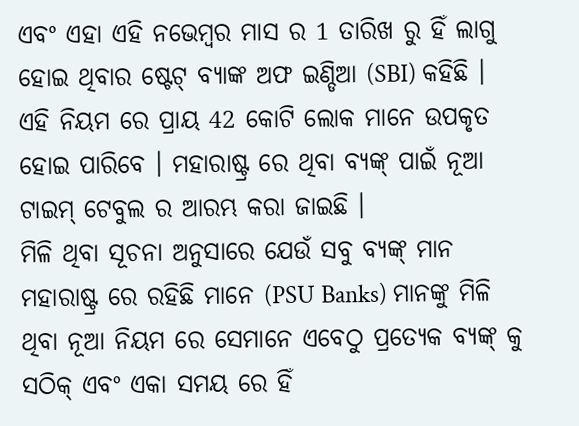ଏବଂ ଏହା ଏହି ନଭେମ୍ବର ମାସ ର 1 ତାରିଖ ରୁ ହିଁ ଲାଗୁ ହୋଇ ଥିବାର ଷ୍ଟେଟ୍ ବ୍ୟାଙ୍କ ଅଫ ଇଣ୍ଡିଆ (SBI) କହିଛି । ଏହି ନିୟମ ରେ ପ୍ରାୟ 42 କୋଟି ଲୋକ ମାନେ ଉପକୃତ ହୋଇ ପାରିବେ । ମହାରାଷ୍ଟ୍ର ରେ ଥିବା ବ୍ୟଙ୍କ୍ ପାଇଁ ନୂଆ ଟାଇମ୍ ଟେବୁଲ ର ଆରମ୍ଭ କରା ଜାଇଛି ।
ମିଳି ଥିବା ସୂଚନା ଅନୁସାରେ ଯେଉଁ ସବୁ ବ୍ୟଙ୍କ୍ ମାନ ମହାରାଷ୍ଟ୍ର ରେ ରହିଛି ମାନେ (PSU Banks) ମାନଙ୍କୁ ମିଳି ଥିବା ନୂଆ ନିୟମ ରେ ସେମାନେ ଏବେଠୁ ପ୍ରତ୍ୟେକ ବ୍ୟଙ୍କ୍ କୁ ସଠିକ୍ ଏବଂ ଏକା ସମୟ ରେ ହିଁ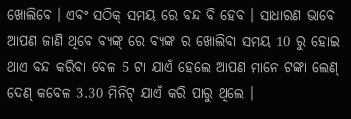ଖୋଲିବେ । ଏବଂ ସଠିକ୍ ସମୟ ରେ ବନ୍ଦ ବି ହେବ । ସାଧାରଣ ଭାବେ ଆପଣ ଜାଣି ଥିବେ ବ୍ୟଙ୍କ୍ ରେ ବ୍ୟଙ୍କ ର ଖୋଲିବା ସମୟ 10 ରୁ ହୋଇ ଥାଏ ବନ୍ଦ କରିବା ବେଳ 5 ଟା ଯାଏଁ ହେଲେ ଆପଣ ମାନେ ଟଙ୍କା ଲେଣ୍ ଦେଣ୍ କବେଳ 3.30 ମିନିଟ୍ ଯାଏଁ କରି ପାରୁ ଥିଲେ ।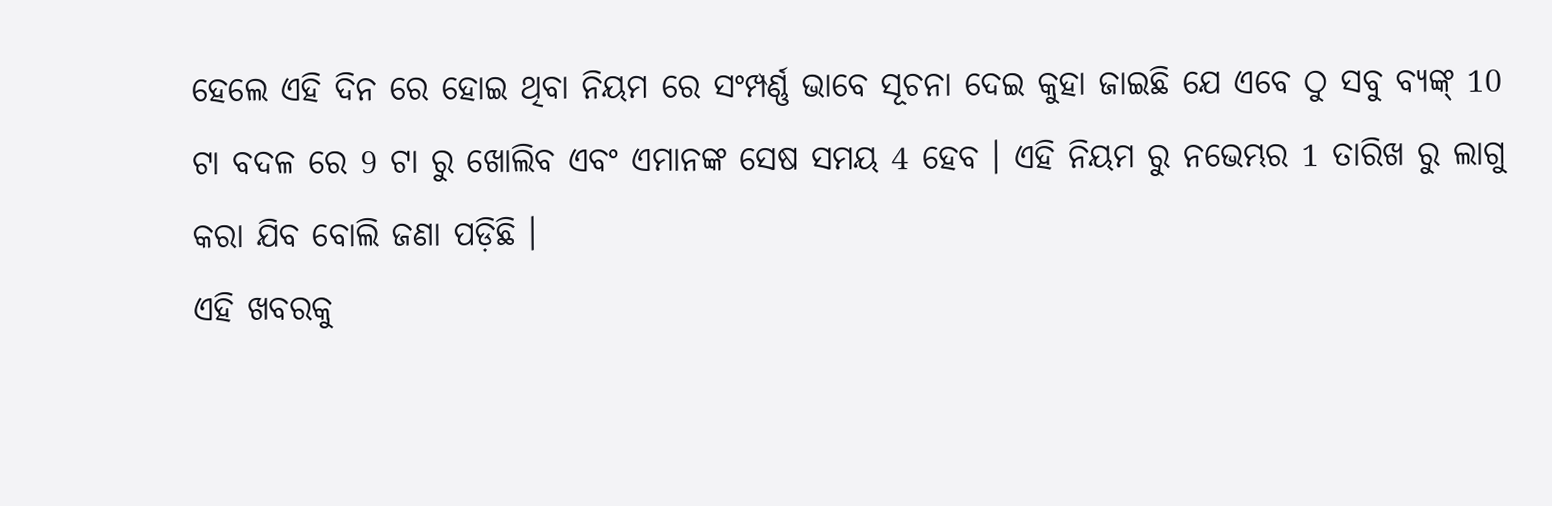ହେଲେ ଏହି ଦିନ ରେ ହୋଇ ଥିବା ନିୟମ ରେ ସଂମ୍ପର୍ଣ୍ଣ ଭାବେ ସୂଚନା ଦେଇ କୁହା ଜାଇଛି ଯେ ଏବେ ଠୁ ସବୁ ବ୍ୟଙ୍କ୍ 10 ଟା ବଦଳ ରେ 9 ଟା ରୁ ଖୋଲିବ ଏବଂ ଏମାନଙ୍କ ସେଷ ସମୟ 4 ହେବ । ଏହି ନିୟମ ରୁ ନଭେମ୍ଭର 1 ତାରିଖ ରୁ ଲାଗୁ କରା ଯିବ ବୋଲି ଜଣା ପଡ଼ିଛି ।
ଏହି ଖବରକୁ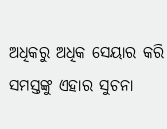ଅଧିକରୁ ଅଧିକ ସେୟାର କରି ସମସ୍ତଙ୍କୁ ଏହାର ସୁଚନା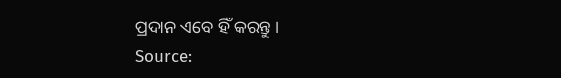ପ୍ରଦାନ ଏବେ ହିଁ କରନ୍ତୁ ।
Source: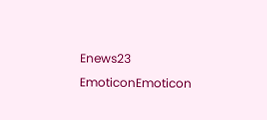Enews23
EmoticonEmoticon